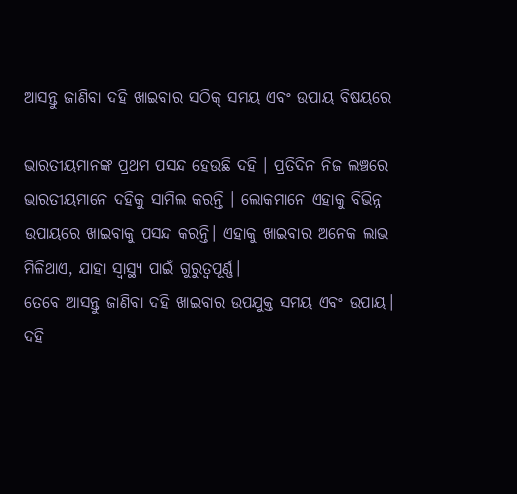ଆସନ୍ତୁ ଜାଣିବା ଦହି ଖାଇବାର ସଠିକ୍ ସମୟ ଏବଂ ଉପାୟ ବିଷୟରେ

ଭାରତୀୟମାନଙ୍କ ପ୍ରଥମ ପସନ୍ଦ ହେଉଛି ଦହି । ପ୍ରତିଦିନ ନିଜ ଲଞ୍ଚରେ ଭାରତୀୟମାନେ ଦହିକୁ ସାମିଲ କରନ୍ତି । ଲୋକମାନେ ଏହାକୁ ବିଭିନ୍ନ ଉପାୟରେ ଖାଇବାକୁ ପସନ୍ଦ କରନ୍ତି। ଏହାକୁ ଖାଇବାର ଅନେକ ଲାଭ ମିଳିଥାଏ, ଯାହା ସ୍ୱାସ୍ଥ୍ୟ ପାଇଁ ଗୁରୁତ୍ୱପୂର୍ଣ୍ଣ।
ତେବେ ଆସନ୍ତୁ ଜାଣିବା ଦହି ଖାଇବାର ଉପଯୁକ୍ତ ସମୟ ଏବଂ ଉପାୟ।
ଦହି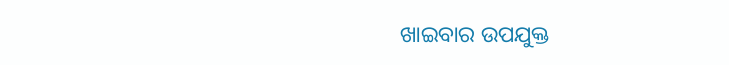ଖାଇବାର ଉପଯୁକ୍ତ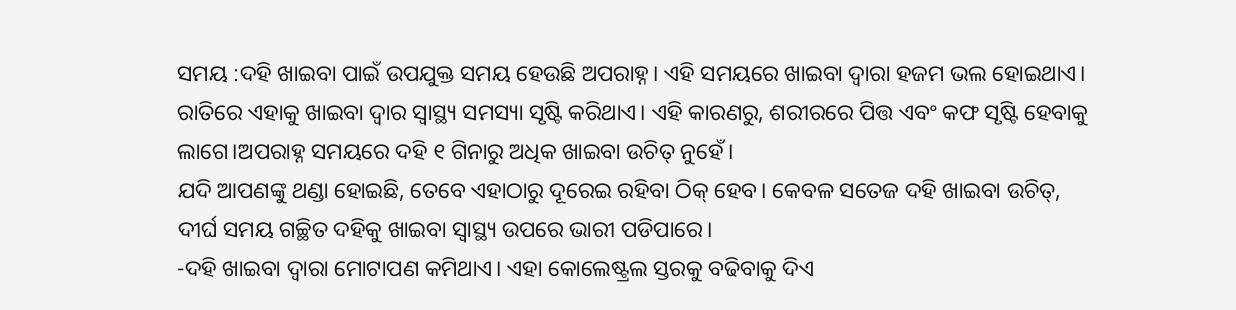ସମୟ :ଦହି ଖାଇବା ପାଇଁ ଉପଯୁକ୍ତ ସମୟ ହେଉଛି ଅପରାହ୍ନ। ଏହି ସମୟରେ ଖାଇବା ଦ୍ୱାରା ହଜମ ଭଲ ହୋଇଥାଏ। ରାତିରେ ଏହାକୁ ଖାଇବା ଦ୍ୱାର ସ୍ୱାସ୍ଥ୍ୟ ସମସ୍ୟା ସୃଷ୍ଟି କରିଥାଏ। ଏହି କାରଣରୁ, ଶରୀରରେ ପିତ୍ତ ଏବଂ କଫ ସୃଷ୍ଟି ହେବାକୁ ଲାଗେ।ଅପରାହ୍ନ ସମୟରେ ଦହି ୧ ଗିନାରୁ ଅଧିକ ଖାଇବା ଉଚିତ୍ ନୁହେଁ।
ଯଦି ଆପଣଙ୍କୁ ଥଣ୍ଡା ହୋଇଛି, ତେବେ ଏହାଠାରୁ ଦୂରେଇ ରହିବା ଠିକ୍ ହେବ। କେବଳ ସତେଜ ଦହି ଖାଇବା ଉଚିତ୍, ଦୀର୍ଘ ସମୟ ଗଚ୍ଛିତ ଦହିକୁ ଖାଇବା ସ୍ୱାସ୍ଥ୍ୟ ଉପରେ ଭାରୀ ପଡିପାରେ।
-ଦହି ଖାଇବା ଦ୍ୱାରା ମୋଟାପଣ କମିଥାଏ। ଏହା କୋଲେଷ୍ଟ୍ରଲ ସ୍ତରକୁ ବଢିବାକୁ ଦିଏ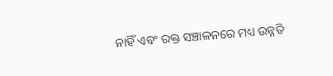ନାହିଁ ଏବଂ ରକ୍ତ ସଞ୍ଚାଳନରେ ମଧ୍ୟ ଉନ୍ନତି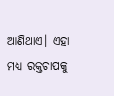ଆଣିଥାଏ। ଏହା ମଧ୍ୟ ରକ୍ତଚାପକୁ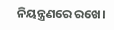ନିୟନ୍ତ୍ରଣରେ ରଖେ।